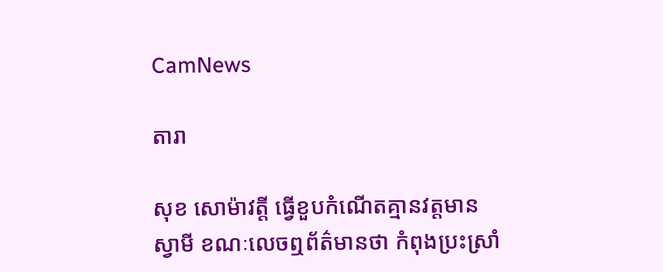CamNews

តារា

សុខ សោម៉ាវត្តី ធ្វើខួបកំណើតគ្មានវត្តមានស្វាមី ខណៈលេចឮព័ត៌មានថា កំពុងប្រះស្រាំ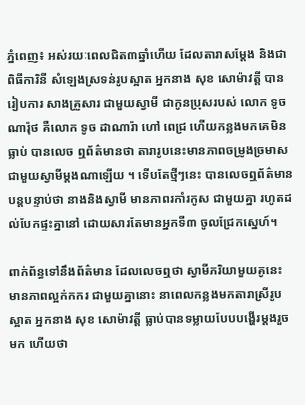ភ្នំពេញ៖ អស់រយៈពេលជិត៣ឆ្នាំហើយ ដែលតារាសម្តែង និងជាពិធីការិនី សំឡេងស្រទន់រូបស្អាត អ្នកនាង សុខ សោម៉ាវត្តី បានរៀបការ សាងគ្រួសារ ជាមួយស្វាមី ជាកូនប្រុសរបស់ លោក ទូច ណារ៉ុថ គឺលោក ទូច ដាណារ៉ា ហៅ ពេជ្រ ហើយកន្លងមកគេមិនធ្លាប់ បានលេច ឮព័ត៌មានថា តារារូបនេះមានភាពចម្រូងច្រមាស ជាមួយស្វាមីម្តងណាឡើយ ។ ទើបតែថ្មីៗនេះ បានលេចឮព័ត៌មាន បន្តបន្ទាប់ថា នាងនិងស្វាមី មានភាពរកាំរកូស ជាមួយគ្នា រហូតដល់បែកផ្ទះគ្នានៅ ដោយសារតែមានអ្នកទី៣ ចូលជ្រែកស្នេហ៍។

ពាក់ព័ន្ធទៅនឹងព័ត៌មាន ដែលលេចឮថា ស្វាមីភរិយាមួយគូនេះ មានភាពល្អក់កករ ជាមួយគ្នានោះ នាពេលកន្លងមកតារាស្រីរូបស្អាត អ្នកនាង សុខ សោម៉ាវត្តី ធ្លាប់បានទម្លាយបែបបង្ហើរម្តងរួចមក ហើយថា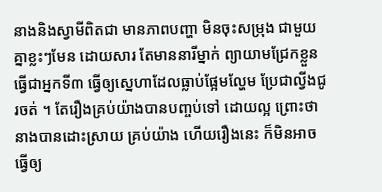នាងនិងស្វាមីពិតជា មានភាពបញ្ហា មិនចុះសម្រុង ជាមួយគ្នាខ្លះៗមែន ដោយសារ តែមាននារីម្នាក់ ព្យាយាមជ្រែកខ្លួន ធ្វើជាអ្នកទី៣ ធ្វើឲ្យស្នេហាដែលធ្លាប់ផ្អែមល្ហែម ប្រែជាល្វីងជូរចត់ ។ តែរឿងគ្រប់យ៉ាងបានបញ្ចប់ទៅ ដោយល្អ ព្រោះថា នាងបានដោះស្រាយ គ្រប់យ៉ាង ហើយរឿងនេះ ក៏មិនអាចធ្វើឲ្យ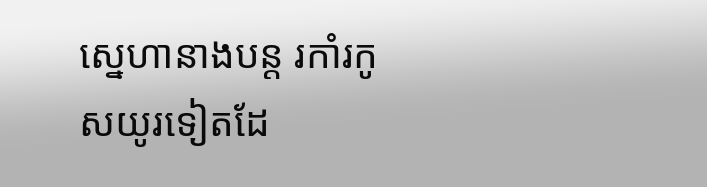ស្នេហានាងបន្ត រកាំរកូសយូរទៀតដែ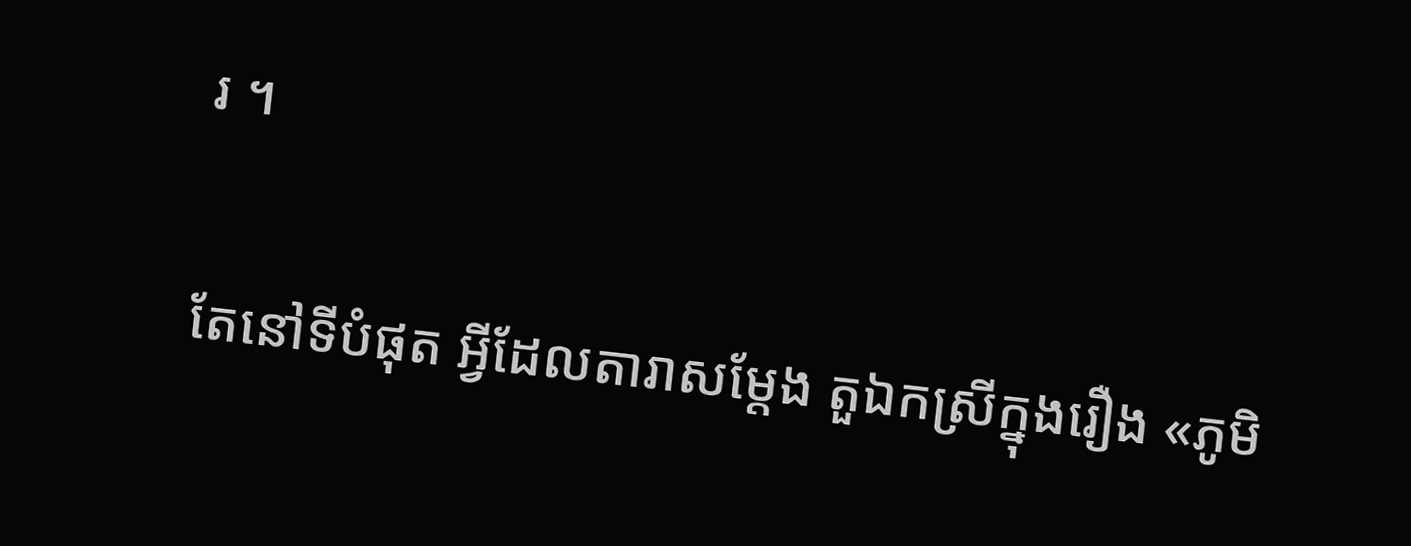រ ។

តែនៅទីបំផុត អ្វីដែលតារាសម្តែង តួឯកស្រីក្នុងរឿង «ភូមិ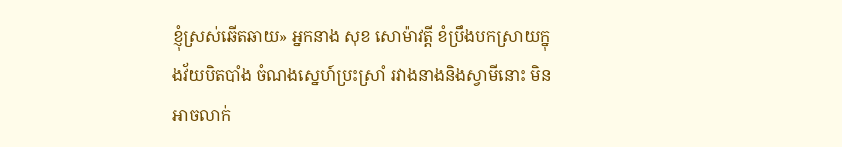ខ្ញុំស្រស់ឆើតឆាយ» អ្នកនាង សុខ សោម៉ាវត្តី ខំប្រឹងបកស្រាយក្នុងវ័យបិតបាំង ចំណងស្នេហ៍ប្រះស្រាំ រវាងនាងនិងស្វាមីនោះ មិនអាចលាក់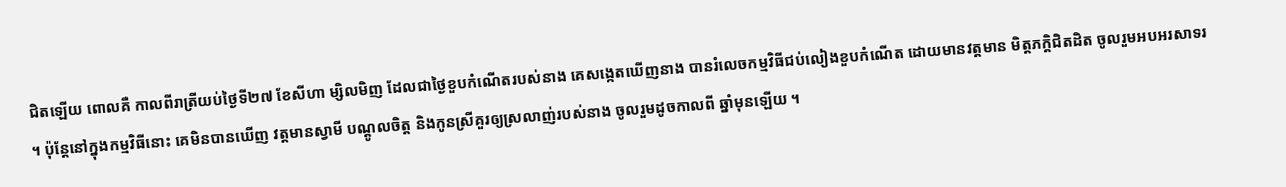ជិតឡើយ ពោលគឺ កាលពីរាត្រីយប់ថ្ងៃទី២៧ ខែសីហា ម្សិលមិញ ដែលជាថ្ងៃខួបកំណើតរបស់នាង គេសង្កេតឃើញនាង បានរំលេចកម្មវិធីជប់លៀងខួបកំណើត ដោយមានវត្តមាន មិត្តភក្តិជិតដិត ចូលរួមអបអរសាទរ ។ ប៉ុន្តែនៅក្នុងកម្មវិធីនោះ គេមិនបានឃើញ វត្តមានស្វាមី បណ្តូលចិត្ត និងកូនស្រីគួរឲ្យស្រលាញ់របស់នាង ចូលរួមដូចកាលពី ឆ្នាំមុនឡើយ ។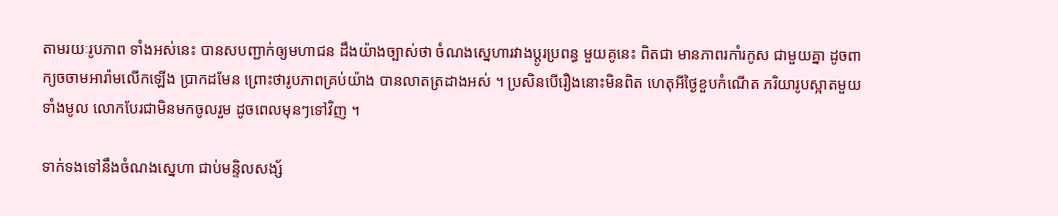តាមរយៈរូបភាព ទាំងអស់នេះ បានសបញ្ជាក់ឲ្យមហាជន ដឹងយ៉ាងច្បាស់ថា ចំណងស្នេហារវាងប្តូរប្រពន្ធ មួយគូនេះ ពិតជា មានភាពរកាំរកូស ជាមួយគ្នា ដូចពាក្យចចាមអារ៉ាមលើកឡើង ប្រាកដមែន ព្រោះថារូបភាពគ្រប់យ៉ាង បានលាតត្រដាងអស់ ។ ប្រសិនបើរឿងនោះមិនពិត ហេតុអីថ្ងៃខួបកំណើត ភរិយារូបស្អាតមួយទាំងមូល លោកបែរជាមិនមកចូលរួម ដូចពេលមុនៗទៅវិញ ។

ទាក់ទងទៅនឹងចំណងស្នេហា ជាប់មន្ទិលសង្ស័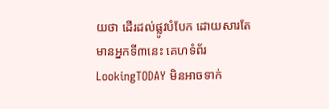យថា ដើរដល់ផ្លូវបំបែក ដោយសារតែមានអ្នកទី៣នេះ គេហទំព័រ LookingTODAY មិនអាចទាក់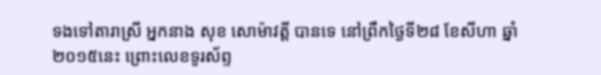ទងទៅតារាស្រី អ្នកនាង សុខ សោម៉ាវត្តី បានទេ នៅព្រឹកថ្ងៃទី២៨ ខែសីហា ឆ្នាំ២០១៥នេះ ព្រោះលេខទូរស័ព្ទ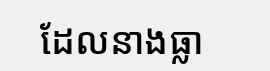ដែលនាងធ្លា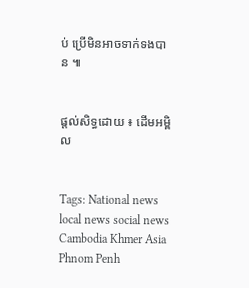ប់ ប្រើមិនអាចទាក់ទងបាន ៕


ផ្តល់សិទ្ធដោយ ៖ ដើមអម្ពិល


Tags: National news local news social news Cambodia Khmer Asia Phnom Penh